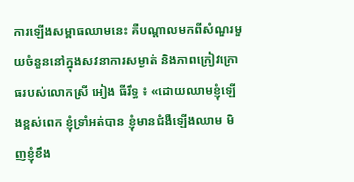ការឡើងសម្ពាធឈាមនេះ គឺបណ្តាលមកពីសំណួរមួយចំនួននៅក្នុងសវនាការសម្ងាត់ និងភាពក្រៀវក្រោធរបស់លោកស្រី អៀង ធីរឹទ្ធ ៖ «ដោយឈាមខ្ញុំឡើងខ្ពស់ពេក ខ្ញុំទ្រាំអត់បាន ខ្ញុំមានជំងឺឡើងឈាម មិញខ្ញុំខឹង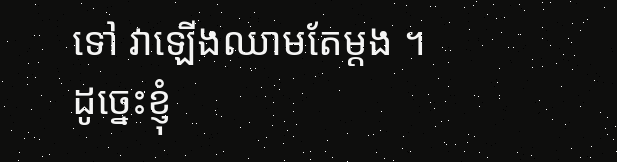ទៅ វាឡើងឈាមតែម្ដង ។ ដូច្នេះខ្ញុំ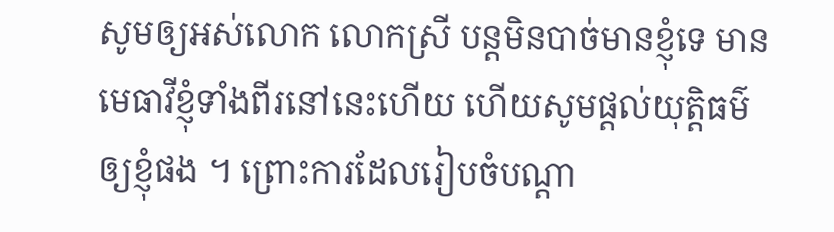សូមឲ្យអស់លោក លោកស្រី បន្តមិនបាច់មានខ្ញុំទេ មានមេធាវីខ្ញុំទាំងពីរនៅនេះហើយ ហើយសូមផ្ដល់យុត្តិធម៌ឲ្យខ្ញុំផង ។ ព្រោះការដែលរៀបចំបណ្ដា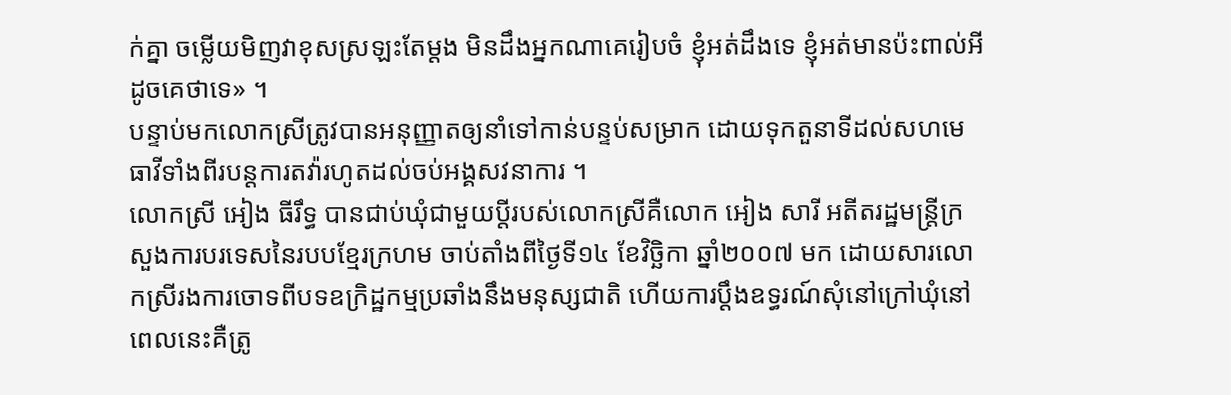ក់គ្នា ចម្លើយមិញវាខុសស្រឡះតែម្ដង មិនដឹងអ្នកណាគេរៀបចំ ខ្ញុំអត់ដឹងទេ ខ្ញុំអត់មានប៉ះពាល់អីដូចគេថាទេ» ។
បន្ទាប់មកលោកស្រីត្រូវបានអនុញ្ញាតឲ្យនាំទៅកាន់បន្ទប់សម្រាក ដោយទុកតួនាទីដល់សហមេធាវីទាំងពីរបន្តការតវ៉ារហូតដល់ចប់អង្គសវនាការ ។
លោកស្រី អៀង ធីរឹទ្ធ បានជាប់ឃុំជាមួយប្តីរបស់លោកស្រីគឺលោក អៀង សារី អតីតរដ្ឋមន្ត្រីក្រសួងការបរទេសនៃរបបខ្មែរក្រហម ចាប់តាំងពីថ្ងៃទី១៤ ខែវិច្ឆិកា ឆ្នាំ២០០៧ មក ដោយសារលោកស្រីរងការចោទពីបទឧក្រិដ្ឋកម្មប្រឆាំងនឹងមនុស្សជាតិ ហើយការប្តឹងឧទ្ធរណ៍សុំនៅក្រៅឃុំនៅពេលនេះគឺត្រូ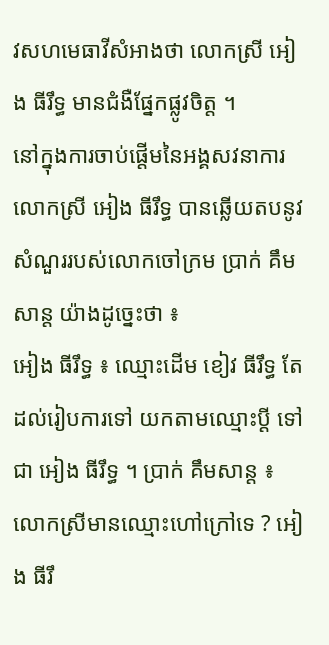វសហមេធាវីសំអាងថា លោកស្រី អៀង ធីរឹទ្ធ មានជំងឺផ្នែកផ្លូវចិត្ត ។
នៅក្នុងការចាប់ផ្តើមនៃអង្គសវនាការ លោកស្រី អៀង ធីរឹទ្ធ បានឆ្លើយតបនូវសំណួររបស់លោកចៅក្រម ប្រាក់ គឹមសាន្ត យ៉ាងដូច្នេះថា ៖
អៀង ធីរឹទ្ធ ៖ ឈ្មោះដើម ខៀវ ធីរឹទ្ធ តែដល់រៀបការទៅ យកតាមឈ្មោះប្ដី ទៅជា អៀង ធីរឹទ្ធ ។ ប្រាក់ គឹមសាន្ត ៖ លោកស្រីមានឈ្មោះហៅក្រៅទេ ? អៀង ធីរឹ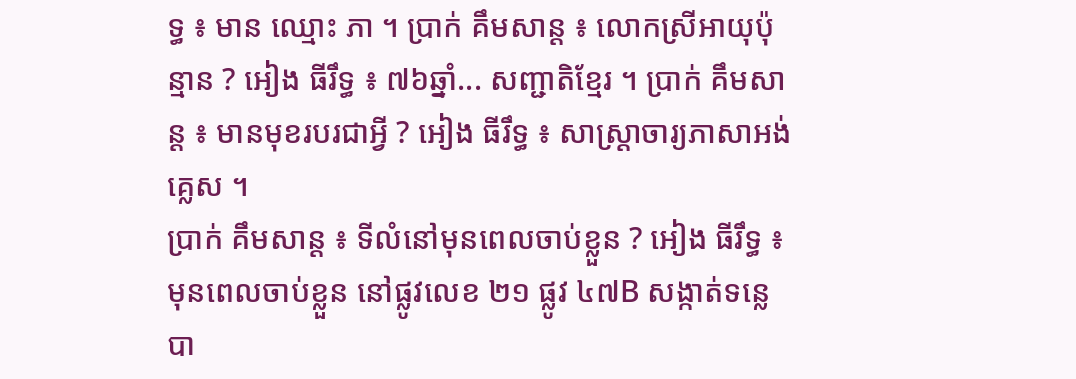ទ្ធ ៖ មាន ឈ្មោះ ភា ។ ប្រាក់ គឹមសាន្ត ៖ លោកស្រីអាយុប៉ុន្មាន ? អៀង ធីរឹទ្ធ ៖ ៧៦ឆ្នាំ... សញ្ជាតិខ្មែរ ។ ប្រាក់ គឹមសាន្ត ៖ មានមុខរបរជាអ្វី ? អៀង ធីរឹទ្ធ ៖ សាស្រ្តាចារ្យភាសាអង់គ្លេស ។
ប្រាក់ គឹមសាន្ត ៖ ទីលំនៅមុនពេលចាប់ខ្លួន ? អៀង ធីរឹទ្ធ ៖ មុនពេលចាប់ខ្លួន នៅផ្លូវលេខ ២១ ផ្លូវ ៤៧B សង្កាត់ទន្លេបា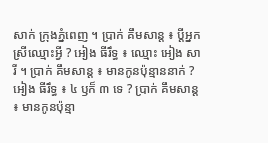សាក់ ក្រុងភ្នំពេញ ។ ប្រាក់ គឹមសាន្ត ៖ ប្ដីអ្នកស្រីឈ្មោះអ្វី ? អៀង ធីរឹទ្ធ ៖ ឈ្មោះ អៀង សារី ។ ប្រាក់ គឹមសាន្ត ៖ មានកូនប៉ុន្មាននាក់ ? អៀង ធីរឹទ្ធ ៖ ៤ ឫក៏ ៣ ទេ ? ប្រាក់ គឹមសាន្ត ៖ មានកូនប៉ុន្មា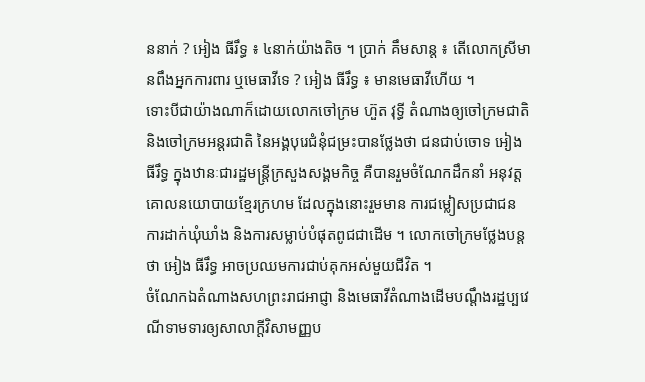ននាក់ ? អៀង ធីរឹទ្ធ ៖ ៤នាក់យ៉ាងតិច ។ ប្រាក់ គឹមសាន្ត ៖ តើលោកស្រីមានពឹងអ្នកការពារ ឬមេធាវីទេ ? អៀង ធីរឹទ្ធ ៖ មានមេធាវីហើយ ។
ទោះបីជាយ៉ាងណាក៏ដោយលោកចៅក្រម ហ៊ួត វុទ្ធី តំណាងឲ្យចៅក្រមជាតិនិងចៅក្រមអន្តរជាតិ នៃអង្គបុរេជំនុំជម្រះបានថ្លែងថា ជនជាប់ចោទ អៀង ធីរឹទ្ធ ក្នុងឋានៈជារដ្ឋមន្ត្រីក្រសួងសង្គមកិច្ច គឺបានរួមចំណែកដឹកនាំ អនុវត្តគោលនយោបាយខ្មែរក្រហម ដែលក្នុងនោះរួមមាន ការជម្លៀសប្រជាជន ការដាក់ឃុំឃាំង និងការសម្លាប់បំផុតពូជជាដើម ។ លោកចៅក្រមថ្លែងបន្តថា អៀង ធីរឹទ្ធ អាចប្រឈមការជាប់គុកអស់មួយជីវិត ។
ចំណែកឯតំណាងសហព្រះរាជអាជ្ញា និងមេធាវីតំណាងដើមបណ្តឹងរដ្ឋប្បវេណីទាមទារឲ្យសាលាក្តីវិសាមញ្ញប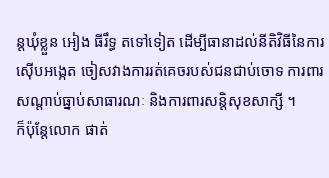ន្តឃុំខ្លួន អៀង ធីរឹទ្ធ តទៅទៀត ដើម្បីធានាដល់នីតិវិធីនៃការស៊ើបអង្កេត ចៀសវាងការរត់គេចរបស់ជនជាប់ចោទ ការពារសណ្តាប់ធ្នាប់សាធារណៈ និងការពារសន្តិសុខសាក្សី ។
ក៏ប៉ុន្តែលោក ផាត់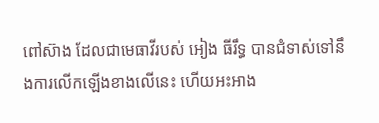ពៅស៊ាង ដែលជាមេធាវីរបស់ អៀង ធីរឹទ្ធ បានជំទាស់ទៅនឹងការលើកឡើងខាងលើនេះ ហើយអះអាង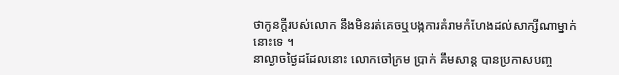ថាកូនក្តីរបស់លោក នឹងមិនរត់គេចឬបង្កការគំរាមកំហែងដល់សាក្សីណាម្នាក់នោះទេ ។
នាល្ងាចថ្ងៃដដែលនោះ លោកចៅក្រម ប្រាក់ គឹមសាន្ត បានប្រកាសបញ្ច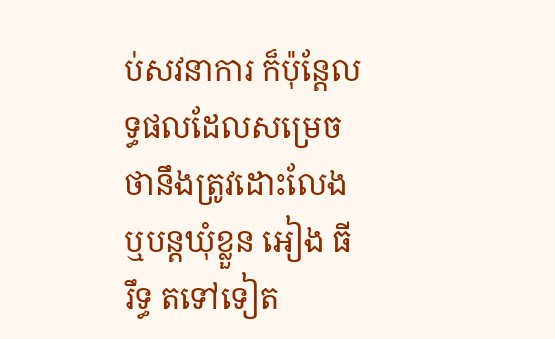ប់សវនាការ ក៏ប៉ុន្តែលទ្ធផលដែលសម្រេចថានឹងត្រូវដោះលែង ឬបន្តឃុំខ្លួន អៀង ធីរឹទ្ធ តទៅទៀត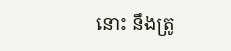នោះ នឹងត្រូ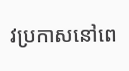វប្រកាសនៅពេ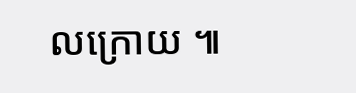លក្រោយ ៕